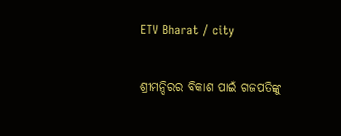ETV Bharat / city

ଶ୍ରୀମନ୍ଦିରର ବିକାଶ ପାଇଁ ଗଜପତିଙ୍କୁ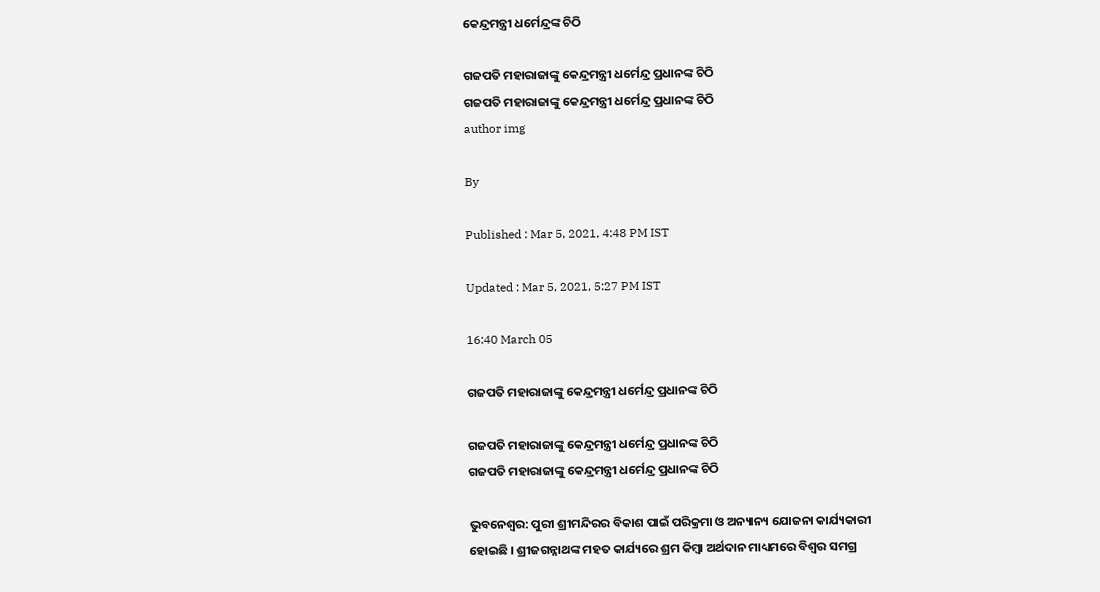କେନ୍ଦ୍ରମନ୍ତ୍ରୀ ଧର୍ମେନ୍ଦ୍ରଙ୍କ ଚିଠି

ଗଜପତି ମହାରାଜାଙ୍କୁ କେନ୍ଦ୍ରମନ୍ତ୍ରୀ ଧର୍ମେନ୍ଦ୍ର ପ୍ରଧାନଙ୍କ ଚିଠି
ଗଜପତି ମହାରାଜାଙ୍କୁ କେନ୍ଦ୍ରମନ୍ତ୍ରୀ ଧର୍ମେନ୍ଦ୍ର ପ୍ରଧାନଙ୍କ ଚିଠି
author img

By

Published : Mar 5, 2021, 4:48 PM IST

Updated : Mar 5, 2021, 5:27 PM IST

16:40 March 05

ଗଜପତି ମହାରାଜାଙ୍କୁ କେନ୍ଦ୍ରମନ୍ତ୍ରୀ ଧର୍ମେନ୍ଦ୍ର ପ୍ରଧାନଙ୍କ ଚିଠି

ଗଜପତି ମହାରାଜାଙ୍କୁ କେନ୍ଦ୍ରମନ୍ତ୍ରୀ ଧର୍ମେନ୍ଦ୍ର ପ୍ରଧାନଙ୍କ ଚିଠି
ଗଜପତି ମହାରାଜାଙ୍କୁ କେନ୍ଦ୍ରମନ୍ତ୍ରୀ ଧର୍ମେନ୍ଦ୍ର ପ୍ରଧାନଙ୍କ ଚିଠି

ଭୁବନେଶ୍ବର: ପୁରୀ ଶ୍ରୀମନ୍ଦିରର ବିକାଶ ପାଇଁ ପରିକ୍ରମା ଓ ଅନ୍ୟାନ୍ୟ ଯୋଜନା କାର୍ଯ୍ୟକାରୀ ହୋଇଛି । ଶ୍ରୀଜଗନ୍ନାଥଙ୍କ ମହତ କାର୍ଯ୍ୟରେ ଶ୍ରମ କିମ୍ବା ଅର୍ଥଦାନ ମାଧ୍ୟମରେ ବିଶ୍ବର ସମଗ୍ର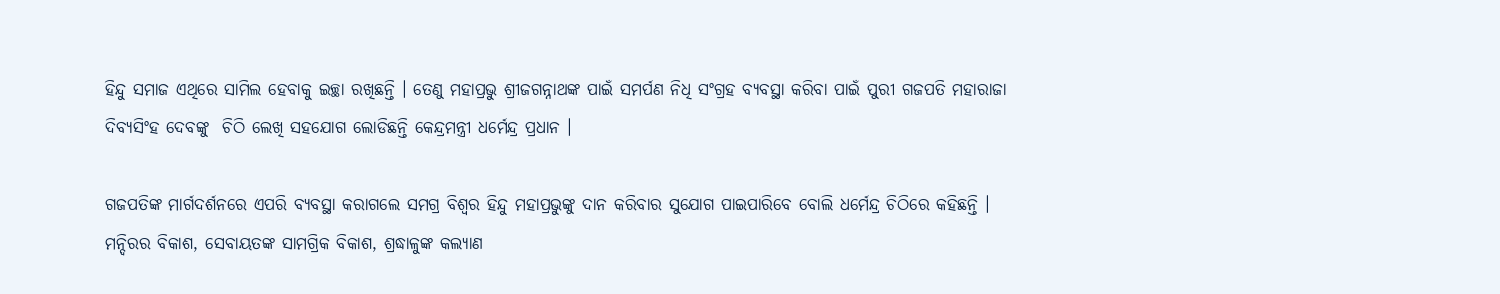ହିନ୍ଦୁ ସମାଜ ଏଥିରେ ସାମିଲ ହେବାକୁ ଇଚ୍ଛା ରଖିଛନ୍ତି । ତେଣୁ ମହାପ୍ରଭୁ ଶ୍ରୀଜଗନ୍ନାଥଙ୍କ ପାଇଁ ସମର୍ପଣ ନିଧି ସଂଗ୍ରହ ବ୍ୟବସ୍ଥା କରିବା ପାଇଁ ପୁରୀ ଗଜପତି ମହାରାଜା ଦିବ୍ୟସିଂହ ଦେବଙ୍କୁ  ଚିଠି ଲେଖି ସହଯୋଗ ଲୋଡିଛନ୍ତି କେନ୍ଦ୍ରମନ୍ତ୍ରୀ ଧର୍ମେନ୍ଦ୍ର ପ୍ରଧାନ ।

ଗଜପତିଙ୍କ ମାର୍ଗଦର୍ଶନରେ ଏପରି ବ୍ୟବସ୍ଥା କରାଗଲେ ସମଗ୍ର ବିଶ୍ଵର ହିନ୍ଦୁ ମହାପ୍ରଭୁଙ୍କୁ ଦାନ କରିବାର ସୁଯୋଗ ପାଇପାରିବେ ବୋଲି ଧର୍ମେନ୍ଦ୍ର ଚିଠିରେ କହିଛନ୍ତି । ମନ୍ଦିରର ବିକାଶ, ସେବାୟତଙ୍କ ସାମଗ୍ରିକ ବିକାଶ, ଶ୍ରଦ୍ଧାଳୁଙ୍କ କଲ୍ୟାଣ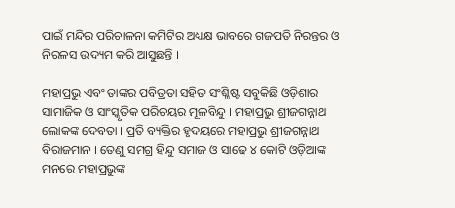ପାଇଁ ମନ୍ଦିର ପରିଚାଳନା କମିଟିର ଅଧ୍ୟକ୍ଷ ଭାବରେ ଗଜପତି ନିରନ୍ତର ଓ ନିରଳସ ଉଦ୍ୟମ କରି ଆସୁଛନ୍ତି ।

ମହାପ୍ରଭୁ ଏବଂ ତାଙ୍କର ପବିତ୍ରତା ସହିତ ସଂଶ୍ଳିଷ୍ଟ ସବୁକିଛି ଓଡ଼ିଶାର ସାମାଜିକ ଓ ସାଂସ୍କୃତିକ ପରିଚୟର ମୂଳବିନ୍ଦୁ । ମହାପ୍ରଭୁ ଶ୍ରୀଜଗନ୍ନାଥ ଲୋକଙ୍କ ଦେବତା । ପ୍ରତି ବ୍ୟକ୍ତିର ହୃଦୟରେ ମହାପ୍ରଭୁ ଶ୍ରୀଜଗନ୍ନାଥ ବିରାଜମାନ । ତେଣୁ ସମଗ୍ର ହିନ୍ଦୁ ସମାଜ ଓ ସାଢେ ୪ କୋଟି ଓଡ଼ିଆଙ୍କ ମନରେ ମହାପ୍ରଭୁଙ୍କ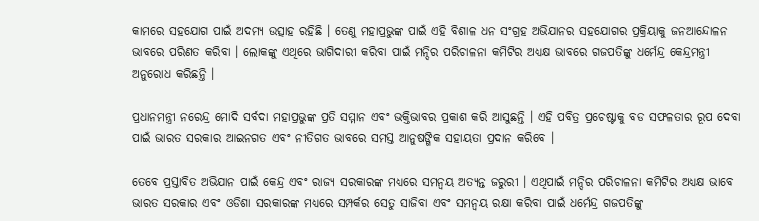କାମରେ ସହଯୋଗ ପାଇଁ ଅଦମ୍ୟ ଉତ୍ସାହ ରହିଛି । ତେଣୁ ମହାପ୍ରଭୁଙ୍କ ପାଇଁ ଏହି ବିଶାଳ ଧନ ସଂଗ୍ରହ ଅଭିଯାନର ସହଯୋଗର ପ୍ରକ୍ରିୟାକୁ ଜନଆନ୍ଦୋଳନ ଭାବରେ ପରିଣତ କରିବା । ଲୋକଙ୍କୁ ଏଥିରେ ଭାଗିଦାରୀ କରିବା ପାଇଁ ମନ୍ଦିର ପରିଚାଳନା କମିଟିର ଅଧ୍ୟକ୍ଷ ଭାବରେ ଗଜପତିଙ୍କୁ ଧର୍ମେନ୍ଦ୍ର କେନ୍ଦ୍ରମନ୍ତ୍ରୀ ଅନୁରୋଧ କରିଛନ୍ତି ।

ପ୍ରଧାନମନ୍ତ୍ରୀ ନରେନ୍ଦ୍ର ମୋଦି ସର୍ବଦା ମହାପ୍ରଭୁଙ୍କ ପ୍ରତି ସମ୍ମାନ ଏବଂ ଭକ୍ତିଭାବର ପ୍ରକାଶ କରି ଆସୁଛନ୍ତି । ଏହି ପବିତ୍ର ପ୍ରଚେଷ୍ଟାକୁ ବଡ ସଫଳତାର ରୂପ ଦେବା ପାଇଁ ଭାରତ ସରକାର ଆଇନଗତ ଏବଂ ନୀତିଗତ ଭାବରେ ସମସ୍ତ ଆନୁଷଙ୍ଗିକ ସହାୟତା ପ୍ରଦାନ କରିବେ ।

ତେବେ ପ୍ରସ୍ତାବିତ ଅଭିଯାନ ପାଇଁ କେନ୍ଦ୍ର ଏବଂ ରାଜ୍ୟ ସରକାରଙ୍କ ମଧ୍ୟରେ ସମନ୍ବୟ ଅତ୍ୟନ୍ତ ଜରୁରୀ । ଏଥିପାଇଁ ମନ୍ଦିର ପରିଚାଳନା କମିଟିର ଅଧ୍ୟକ୍ଷ ଭାବେ ଭାରତ ସରକାର ଏବଂ ଓଡିଶା ସରକାରଙ୍କ ମଧ୍ୟରେ ସମ୍ପର୍କର ସେତୁ ସାଜିବା ଏବଂ ସମନ୍ବୟ ରକ୍ଷା କରିବା ପାଇଁ ଧର୍ମେନ୍ଦ୍ର ଗଜପତିଙ୍କୁ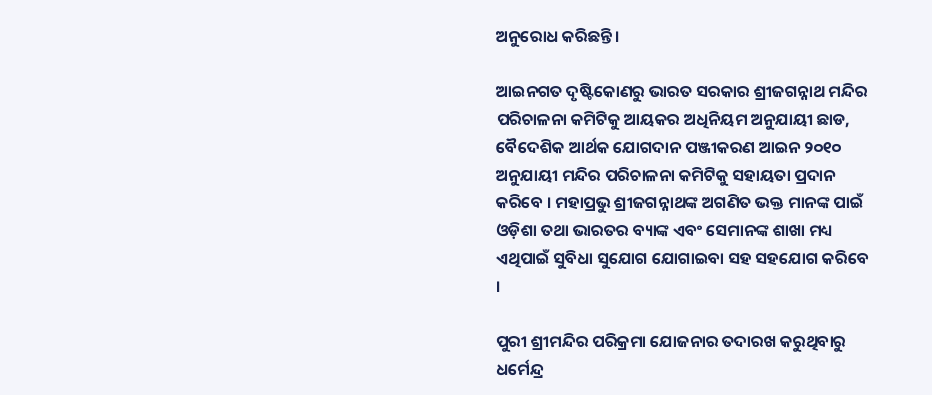ଅନୁରୋଧ କରିଛନ୍ତି ।

ଆଇନଗତ ଦୃଷ୍ଟିକୋଣରୁ ଭାରତ ସରକାର ଶ୍ରୀଜଗନ୍ନାଥ ମନ୍ଦିର ପରିଚାଳନା କମିଟିକୁ ଆୟକର ଅଧିନିୟମ ଅନୁଯାୟୀ ଛାଡ, ବୈଦେଶିକ ଆର୍ଥକ ଯୋଗଦାନ ପଞ୍ଜୀକରଣ ଆଇନ ୨୦୧୦ ଅନୁଯାୟୀ ମନ୍ଦିର ପରିଚାଳନା କମିଟିକୁ ସହାୟତା ପ୍ରଦାନ କରିବେ । ମହାପ୍ରଭୁ ଶ୍ରୀଜଗନ୍ନାଥଙ୍କ ଅଗଣିତ ଭକ୍ତ ମାନଙ୍କ ପାଇଁ ଓଡ଼ିଶା ତଥା ଭାରତର ବ୍ୟାଙ୍କ ଏବଂ ସେମାନଙ୍କ ଶାଖା ମଧ୍ୟ ଏଥିପାଇଁ ସୁବିଧା ସୁଯୋଗ ଯୋଗାଇବା ସହ ସହଯୋଗ କରିବେ ।

ପୁରୀ ଶ୍ରୀମନ୍ଦିର ପରିକ୍ରମା ଯୋଜନାର ତଦାରଖ କରୁଥିବାରୁ ଧର୍ମେନ୍ଦ୍ର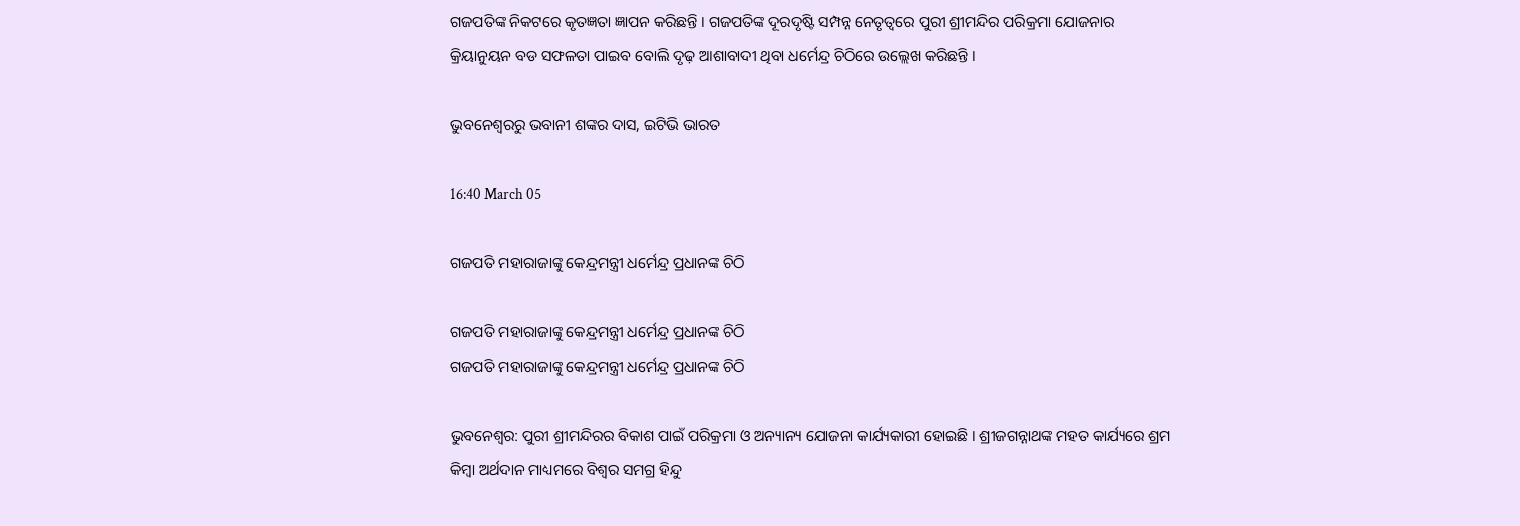ଗଜପତିଙ୍କ ନିକଟରେ କୃତଜ୍ଞତା ଜ୍ଞାପନ କରିଛନ୍ତି । ଗଜପତିଙ୍କ ଦୂରଦୃଷ୍ଟି ସମ୍ପନ୍ନ ନେତୃତ୍ବରେ ପୁରୀ ଶ୍ରୀମନ୍ଦିର ପରିକ୍ରମା ଯୋଜନାର କ୍ରିୟାନୁୟନ ବଡ ସଫଳତା ପାଇବ ବୋଲି ଦୃଢ଼ ଆଶାବାଦୀ ଥିବା ଧର୍ମେନ୍ଦ୍ର ଚିଠିରେ ଉଲ୍ଲେଖ କରିଛନ୍ତି ।

ଭୁବନେଶ୍ବରରୁ ଭବାନୀ ଶଙ୍କର ଦାସ, ଇଟିଭି ଭାରତ

16:40 March 05

ଗଜପତି ମହାରାଜାଙ୍କୁ କେନ୍ଦ୍ରମନ୍ତ୍ରୀ ଧର୍ମେନ୍ଦ୍ର ପ୍ରଧାନଙ୍କ ଚିଠି

ଗଜପତି ମହାରାଜାଙ୍କୁ କେନ୍ଦ୍ରମନ୍ତ୍ରୀ ଧର୍ମେନ୍ଦ୍ର ପ୍ରଧାନଙ୍କ ଚିଠି
ଗଜପତି ମହାରାଜାଙ୍କୁ କେନ୍ଦ୍ରମନ୍ତ୍ରୀ ଧର୍ମେନ୍ଦ୍ର ପ୍ରଧାନଙ୍କ ଚିଠି

ଭୁବନେଶ୍ବର: ପୁରୀ ଶ୍ରୀମନ୍ଦିରର ବିକାଶ ପାଇଁ ପରିକ୍ରମା ଓ ଅନ୍ୟାନ୍ୟ ଯୋଜନା କାର୍ଯ୍ୟକାରୀ ହୋଇଛି । ଶ୍ରୀଜଗନ୍ନାଥଙ୍କ ମହତ କାର୍ଯ୍ୟରେ ଶ୍ରମ କିମ୍ବା ଅର୍ଥଦାନ ମାଧ୍ୟମରେ ବିଶ୍ବର ସମଗ୍ର ହିନ୍ଦୁ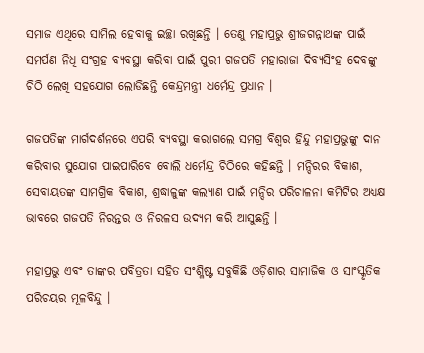ସମାଜ ଏଥିରେ ସାମିଲ ହେବାକୁ ଇଚ୍ଛା ରଖିଛନ୍ତି । ତେଣୁ ମହାପ୍ରଭୁ ଶ୍ରୀଜଗନ୍ନାଥଙ୍କ ପାଇଁ ସମର୍ପଣ ନିଧି ସଂଗ୍ରହ ବ୍ୟବସ୍ଥା କରିବା ପାଇଁ ପୁରୀ ଗଜପତି ମହାରାଜା ଦିବ୍ୟସିଂହ ଦେବଙ୍କୁ  ଚିଠି ଲେଖି ସହଯୋଗ ଲୋଡିଛନ୍ତି କେନ୍ଦ୍ରମନ୍ତ୍ରୀ ଧର୍ମେନ୍ଦ୍ର ପ୍ରଧାନ ।

ଗଜପତିଙ୍କ ମାର୍ଗଦର୍ଶନରେ ଏପରି ବ୍ୟବସ୍ଥା କରାଗଲେ ସମଗ୍ର ବିଶ୍ଵର ହିନ୍ଦୁ ମହାପ୍ରଭୁଙ୍କୁ ଦାନ କରିବାର ସୁଯୋଗ ପାଇପାରିବେ ବୋଲି ଧର୍ମେନ୍ଦ୍ର ଚିଠିରେ କହିଛନ୍ତି । ମନ୍ଦିରର ବିକାଶ, ସେବାୟତଙ୍କ ସାମଗ୍ରିକ ବିକାଶ, ଶ୍ରଦ୍ଧାଳୁଙ୍କ କଲ୍ୟାଣ ପାଇଁ ମନ୍ଦିର ପରିଚାଳନା କମିଟିର ଅଧ୍ୟକ୍ଷ ଭାବରେ ଗଜପତି ନିରନ୍ତର ଓ ନିରଳସ ଉଦ୍ୟମ କରି ଆସୁଛନ୍ତି ।

ମହାପ୍ରଭୁ ଏବଂ ତାଙ୍କର ପବିତ୍ରତା ସହିତ ସଂଶ୍ଳିଷ୍ଟ ସବୁକିଛି ଓଡ଼ିଶାର ସାମାଜିକ ଓ ସାଂସ୍କୃତିକ ପରିଚୟର ମୂଳବିନ୍ଦୁ ।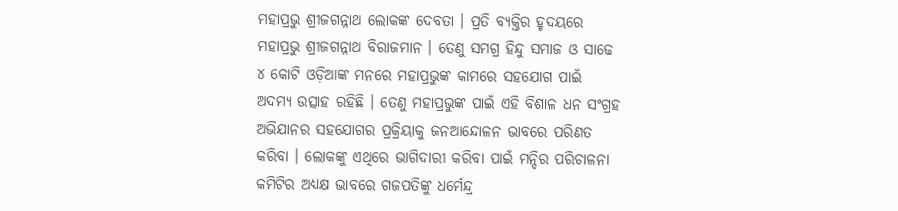ମହାପ୍ରଭୁ ଶ୍ରୀଜଗନ୍ନାଥ ଲୋକଙ୍କ ଦେବତା । ପ୍ରତି ବ୍ୟକ୍ତିର ହୃଦୟରେ ମହାପ୍ରଭୁ ଶ୍ରୀଜଗନ୍ନାଥ ବିରାଜମାନ । ତେଣୁ ସମଗ୍ର ହିନ୍ଦୁ ସମାଜ ଓ ସାଢେ ୪ କୋଟି ଓଡ଼ିଆଙ୍କ ମନରେ ମହାପ୍ରଭୁଙ୍କ କାମରେ ସହଯୋଗ ପାଇଁ ଅଦମ୍ୟ ଉତ୍ସାହ ରହିଛି । ତେଣୁ ମହାପ୍ରଭୁଙ୍କ ପାଇଁ ଏହି ବିଶାଳ ଧନ ସଂଗ୍ରହ ଅଭିଯାନର ସହଯୋଗର ପ୍ରକ୍ରିୟାକୁ ଜନଆନ୍ଦୋଳନ ଭାବରେ ପରିଣତ କରିବା । ଲୋକଙ୍କୁ ଏଥିରେ ଭାଗିଦାରୀ କରିବା ପାଇଁ ମନ୍ଦିର ପରିଚାଳନା କମିଟିର ଅଧ୍ୟକ୍ଷ ଭାବରେ ଗଜପତିଙ୍କୁ ଧର୍ମେନ୍ଦ୍ର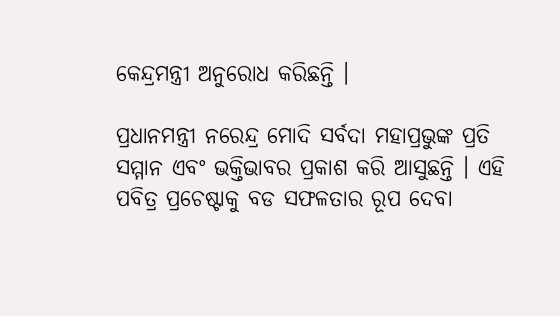କେନ୍ଦ୍ରମନ୍ତ୍ରୀ ଅନୁରୋଧ କରିଛନ୍ତି ।

ପ୍ରଧାନମନ୍ତ୍ରୀ ନରେନ୍ଦ୍ର ମୋଦି ସର୍ବଦା ମହାପ୍ରଭୁଙ୍କ ପ୍ରତି ସମ୍ମାନ ଏବଂ ଭକ୍ତିଭାବର ପ୍ରକାଶ କରି ଆସୁଛନ୍ତି । ଏହି ପବିତ୍ର ପ୍ରଚେଷ୍ଟାକୁ ବଡ ସଫଳତାର ରୂପ ଦେବା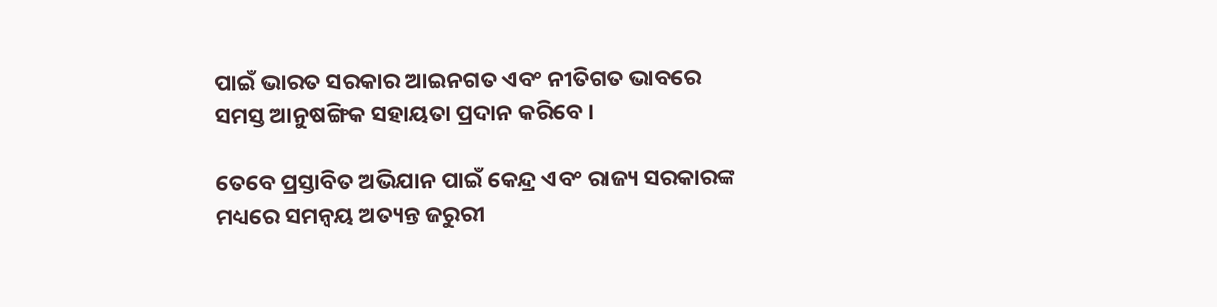ପାଇଁ ଭାରତ ସରକାର ଆଇନଗତ ଏବଂ ନୀତିଗତ ଭାବରେ ସମସ୍ତ ଆନୁଷଙ୍ଗିକ ସହାୟତା ପ୍ରଦାନ କରିବେ ।

ତେବେ ପ୍ରସ୍ତାବିତ ଅଭିଯାନ ପାଇଁ କେନ୍ଦ୍ର ଏବଂ ରାଜ୍ୟ ସରକାରଙ୍କ ମଧ୍ୟରେ ସମନ୍ବୟ ଅତ୍ୟନ୍ତ ଜରୁରୀ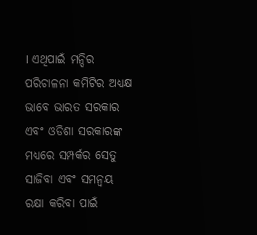। ଏଥିପାଇଁ ମନ୍ଦିର ପରିଚାଳନା କମିଟିର ଅଧ୍ୟକ୍ଷ ଭାବେ ଭାରତ ସରକାର ଏବଂ ଓଡିଶା ସରକାରଙ୍କ ମଧ୍ୟରେ ସମ୍ପର୍କର ସେତୁ ସାଜିବା ଏବଂ ସମନ୍ବୟ ରକ୍ଷା କରିବା ପାଇଁ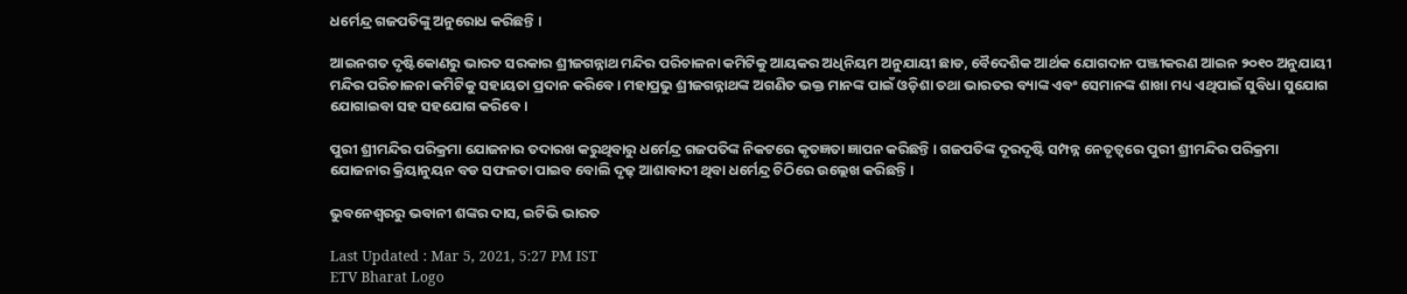ଧର୍ମେନ୍ଦ୍ର ଗଜପତିଙ୍କୁ ଅନୁରୋଧ କରିଛନ୍ତି ।

ଆଇନଗତ ଦୃଷ୍ଟିକୋଣରୁ ଭାରତ ସରକାର ଶ୍ରୀଜଗନ୍ନାଥ ମନ୍ଦିର ପରିଚାଳନା କମିଟିକୁ ଆୟକର ଅଧିନିୟମ ଅନୁଯାୟୀ ଛାଡ, ବୈଦେଶିକ ଆର୍ଥକ ଯୋଗଦାନ ପଞ୍ଜୀକରଣ ଆଇନ ୨୦୧୦ ଅନୁଯାୟୀ ମନ୍ଦିର ପରିଚାଳନା କମିଟିକୁ ସହାୟତା ପ୍ରଦାନ କରିବେ । ମହାପ୍ରଭୁ ଶ୍ରୀଜଗନ୍ନାଥଙ୍କ ଅଗଣିତ ଭକ୍ତ ମାନଙ୍କ ପାଇଁ ଓଡ଼ିଶା ତଥା ଭାରତର ବ୍ୟାଙ୍କ ଏବଂ ସେମାନଙ୍କ ଶାଖା ମଧ୍ୟ ଏଥିପାଇଁ ସୁବିଧା ସୁଯୋଗ ଯୋଗାଇବା ସହ ସହଯୋଗ କରିବେ ।

ପୁରୀ ଶ୍ରୀମନ୍ଦିର ପରିକ୍ରମା ଯୋଜନାର ତଦାରଖ କରୁଥିବାରୁ ଧର୍ମେନ୍ଦ୍ର ଗଜପତିଙ୍କ ନିକଟରେ କୃତଜ୍ଞତା ଜ୍ଞାପନ କରିଛନ୍ତି । ଗଜପତିଙ୍କ ଦୂରଦୃଷ୍ଟି ସମ୍ପନ୍ନ ନେତୃତ୍ବରେ ପୁରୀ ଶ୍ରୀମନ୍ଦିର ପରିକ୍ରମା ଯୋଜନାର କ୍ରିୟାନୁୟନ ବଡ ସଫଳତା ପାଇବ ବୋଲି ଦୃଢ଼ ଆଶାବାଦୀ ଥିବା ଧର୍ମେନ୍ଦ୍ର ଚିଠିରେ ଉଲ୍ଲେଖ କରିଛନ୍ତି ।

ଭୁବନେଶ୍ବରରୁ ଭବାନୀ ଶଙ୍କର ଦାସ, ଇଟିଭି ଭାରତ

Last Updated : Mar 5, 2021, 5:27 PM IST
ETV Bharat Logo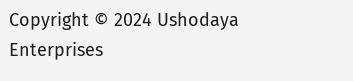Copyright © 2024 Ushodaya Enterprises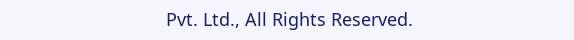Pvt. Ltd., All Rights Reserved.